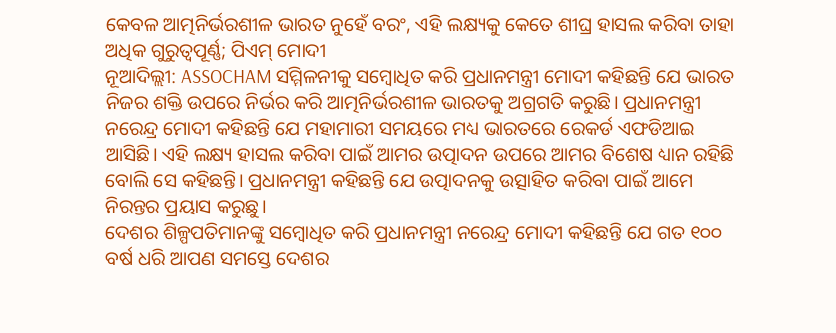କେବଳ ଆତ୍ମନିର୍ଭରଶୀଳ ଭାରତ ନୁହେଁ ବରଂ, ଏହି ଲକ୍ଷ୍ୟକୁ କେତେ ଶୀଘ୍ର ହାସଲ କରିବା ତାହା ଅଧିକ ଗୁରୁତ୍ୱପୂର୍ଣ୍ଣ; ପିଏମ୍ ମୋଦୀ
ନୂଆଦିଲ୍ଲୀ: ASSOCHAM ସମ୍ମିଳନୀକୁ ସମ୍ବୋଧିତ କରି ପ୍ରଧାନମନ୍ତ୍ରୀ ମୋଦୀ କହିଛନ୍ତି ଯେ ଭାରତ ନିଜର ଶକ୍ତି ଉପରେ ନିର୍ଭର କରି ଆତ୍ମନିର୍ଭରଶୀଳ ଭାରତକୁ ଅଗ୍ରଗତି କରୁଛି। ପ୍ରଧାନମନ୍ତ୍ରୀ ନରେନ୍ଦ୍ର ମୋଦୀ କହିଛନ୍ତି ଯେ ମହାମାରୀ ସମୟରେ ମଧ୍ୟ ଭାରତରେ ରେକର୍ଡ ଏଫଡିଆଇ ଆସିଛି। ଏହି ଲକ୍ଷ୍ୟ ହାସଲ କରିବା ପାଇଁ ଆମର ଉତ୍ପାଦନ ଉପରେ ଆମର ବିଶେଷ ଧ୍ୟାନ ରହିଛି ବୋଲି ସେ କହିଛନ୍ତି। ପ୍ରଧାନମନ୍ତ୍ରୀ କହିଛନ୍ତି ଯେ ଉତ୍ପାଦନକୁ ଉତ୍ସାହିତ କରିବା ପାଇଁ ଆମେ ନିରନ୍ତର ପ୍ରୟାସ କରୁଛୁ।
ଦେଶର ଶିଳ୍ପପତିମାନଙ୍କୁ ସମ୍ବୋଧିତ କରି ପ୍ରଧାନମନ୍ତ୍ରୀ ନରେନ୍ଦ୍ର ମୋଦୀ କହିଛନ୍ତି ଯେ ଗତ ୧୦୦ ବର୍ଷ ଧରି ଆପଣ ସମସ୍ତେ ଦେଶର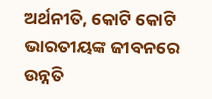ଅର୍ଥନୀତି, କୋଟି କୋଟି ଭାରତୀୟଙ୍କ ଜୀବନରେ ଉନ୍ନତି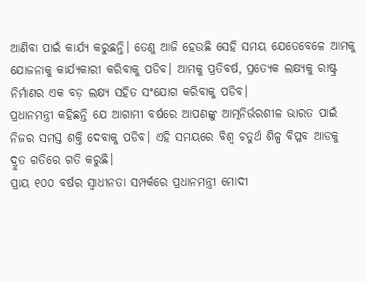ଆଣିବା ପାଇଁ କାର୍ଯ୍ୟ କରୁଛନ୍ତି। ତେଣୁ ଆଜି ହେଉଛି ସେହି ସମୟ ଯେତେବେଳେ ଆମକୁ ଯୋଜନାକୁ କାର୍ଯ୍ୟକାରୀ କରିବାକୁ ପଡିବ। ଆମକୁ ପ୍ରତିବର୍ଷ, ପ୍ରତ୍ୟେକ ଲକ୍ଷ୍ୟକୁ ରାଷ୍ଟ୍ର ନିର୍ମାଣର ଏକ ବଡ଼ ଲକ୍ଷ୍ୟ ସହିତ ସଂଯୋଗ କରିବାକୁ ପଡିବ।
ପ୍ରଧାନମନ୍ତ୍ରୀ କହିଛନ୍ତି ଯେ ଆଗାମୀ ବର୍ଷରେ ଆପଣଙ୍କୁ ଆତ୍ମନିର୍ଭରଶୀଳ ଭାରତ ପାଇଁ ନିଜର ସମସ୍ତ ଶକ୍ତି ଦେବାକୁ ପଡିବ। ଏହି ସମୟରେ ବିଶ୍ୱ ଚତୁର୍ଥ ଶିଳ୍ପ ବିପ୍ଳବ ଆଡକୁ ଦ୍ରୁତ ଗତିରେ ଗତି କରୁଛି।
ପ୍ରାୟ ୧୦୦ ବର୍ଷର ସ୍ୱାଧୀନତା ସମ୍ପର୍କରେ ପ୍ରଧାନମନ୍ତ୍ରୀ ମୋଦୀ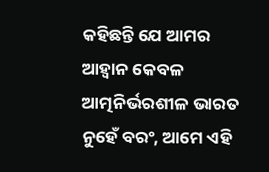କହିଛନ୍ତି ଯେ ଆମର ଆହ୍ୱାନ କେବଳ ଆତ୍ମନିର୍ଭରଶୀଳ ଭାରତ ନୁହେଁ ବରଂ, ଆମେ ଏହି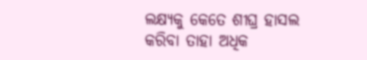ଲକ୍ଷ୍ୟକୁ କେତେ ଶୀଘ୍ର ହାସଲ କରିବା ତାହା ଅଧିକ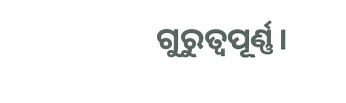ଗୁରୁତ୍ୱପୂର୍ଣ୍ଣ।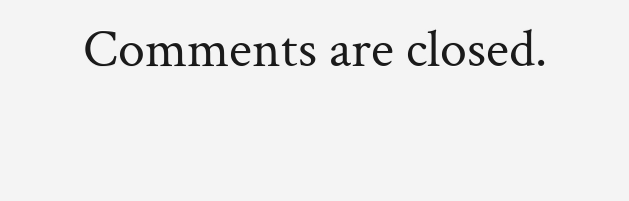Comments are closed.